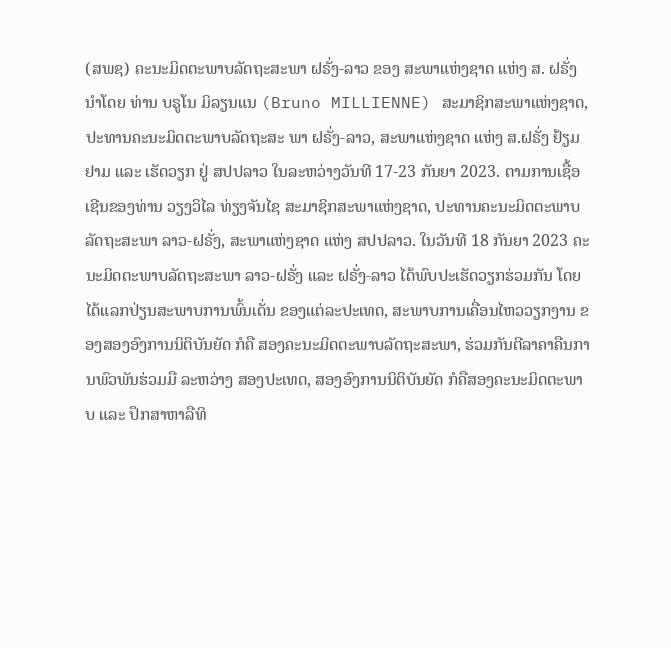(ສພຊ) ຄະນະມິດຕະພາບລັດຖະສະພາ ຝຣັ່ງ-ລາວ ຂອງ ສະພາແຫ່ງຊາດ ແຫ່ງ ສ. ຝຣັ່ງ ນໍາໂດຍ ທ່ານ ບຣູໂນ ມິລຽນແນ (Bruno MILLIENNE) ສະມາຊິກສະພາແຫ່ງຊາດ, ປະທານຄະນະມິດຕະພາບລັດຖະສະ ພາ ຝຣັ່ງ-ລາວ, ສະພາແຫ່ງຊາດ ແຫ່ງ ສ.ຝຣັ່ງ ຢ້ຽມຢາມ ແລະ ເຮັດວຽກ ຢູ່ ສປປລາວ ໃນລະຫວ່າງວັນທີ 17-23 ກັນຍາ 2023. ຕາມການເຊື້ອເຊີນຂອງທ່ານ ວຽງວິໄລ ທ່ຽງຈັນໄຊ ສະມາຊິກສະພາແຫ່ງຊາດ, ປະທານຄະນະມິດຕະພາບລັດຖະສະພາ ລາວ-ຝຣັ່ງ, ສະພາແຫ່ງຊາດ ແຫ່ງ ສປປລາວ. ໃນວັນທີ 18 ກັນຍາ 2023 ຄະນະມິດຕະພາບລັດຖະສະພາ ລາວ-ຝຣັ່ງ ແລະ ຝຣັ່ງ-ລາວ ໄດ້ພົບປະເຮັດວຽກຮ່ວມກັນ ໂດຍໄດ້ແລກປ່ຽນສະພາບການພົ້ນເດັ່ນ ຂອງແຕ່ລະປະເທດ, ສະພາບການເຄື່ອນໄຫວວຽກງານ ຂອງສອງອົງການນິຕິບັນຍັດ ກໍຄື ສອງຄະນະມິດຕະພາບລັດຖະສະພາ, ຮ່ວມກັນຕີລາຄາຄືນການພົວພັນຮ່ວມມື ລະຫວ່າງ ສອງປະເທດ, ສອງອົງການນິຕິບັນຍັດ ກໍຄືສອງຄະນະມິດຕະພາບ ແລະ ປຶກສາຫາລືທິ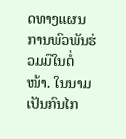ດທາງແຜນການພົວພັນຮ່ວມມືໃນຕໍ່ໜ້າ. ໃນນາມເປັນກົນໄກ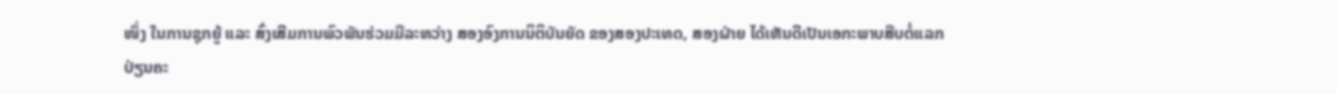ໜຶ່ງ ໃນການຊຸກຍູ້ ແລະ ສົ່ງເສີມການພົວພັນຮ່ວມມືລະຫວ່າງ ສອງອົງການນິຕິບັນຍັດ ຂອງສອງປະເທດ, ສອງຝ່າຍ ໄດ້ເຫັນດີເປັນເອກະພາບສືບຕໍ່ແລກປ່ຽນຄະ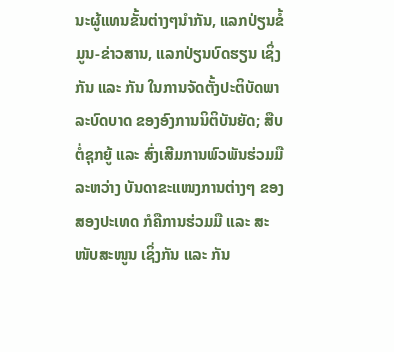ນະຜູ້ແທນຂັ້ນຕ່າງໆນຳກັນ, ແລກປ່ຽນຂໍ້ມູນ-ຂ່າວສານ, ແລກປ່ຽນບົດຮຽນ ເຊິ່ງກັນ ແລະ ກັນ ໃນການຈັດຕັ້ງປະຕິບັດພາລະບົດບາດ ຂອງອົງການນິຕິບັນຍັດ; ສືບຕໍ່ຊຸກຍູ້ ແລະ ສົ່ງເສີມການພົວພັນຮ່ວມມື ລະຫວ່າງ ບັນດາຂະແໜງການຕ່າງໆ ຂອງສອງປະເທດ ກໍຄືການຮ່ວມມື ແລະ ສະໜັບສະໜູນ ເຊິ່ງກັນ ແລະ ກັນ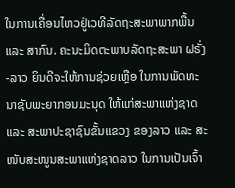ໃນການເຄື່ອນໄຫວຢູ່ເວທີລັດຖະສະພາພາກພື້ນ ແລະ ສາກົນ. ຄະນະມິດຕະພາບລັດຖະສະພາ ຝຣັ່ງ-ລາວ ຍິນດີຈະໃຫ້ການຊ່ວຍເຫຼືອ ໃນການພັດທະນາຊັບພະຍາກອນມະນຸດ ໃຫ້ແກ່ສະພາແຫ່ງຊາດ ແລະ ສະພາປະຊາຊົນຂັ້ນແຂວງ ຂອງລາວ ແລະ ສະໜັບສະໜູນສະພາແຫ່ງຊາດລາວ ໃນການເປັນເຈົ້າ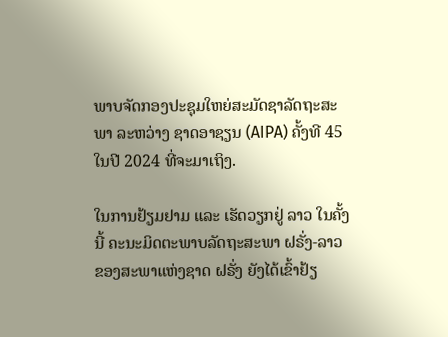ພາບຈັດກອງປະຊຸມໃຫຍ່ສະມັດຊາລັດຖະສະພາ ລະຫວ່າງ ຊາດອາຊຽນ (AIPA) ຄັ້ງທີ 45 ໃນປີ 2024 ທີ່ຈະມາເຖິງ.

ໃນການຢ້ຽມຢາມ ແລະ ເຮັດວຽກຢູ່ ລາວ ໃນຄັ້ງນີ້ ຄະນະມິດຕະພາບລັດຖະສະພາ ຝຣັ່ງ-ລາວ ຂອງສະພາແຫ່ງຊາດ ຝຣັ່ງ ຍັງໄດ້ເຂົ້າຢ້ຽ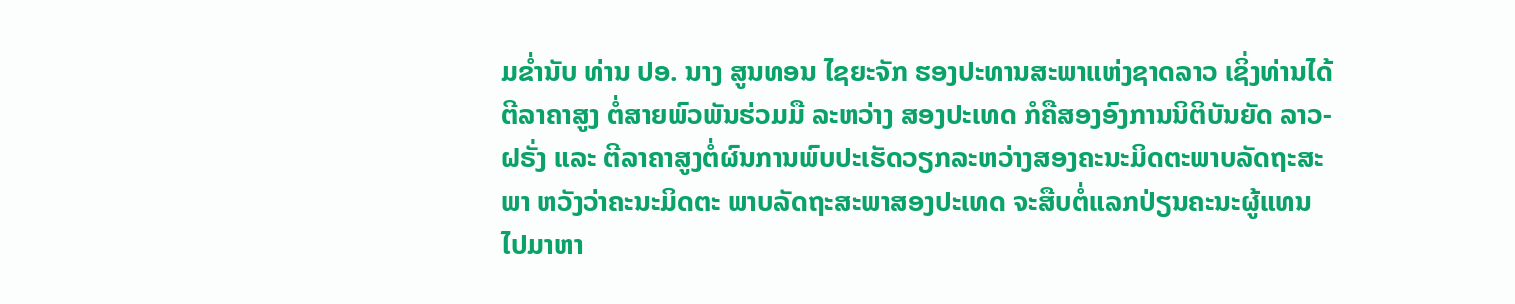ມຂໍ່ານັບ ທ່ານ ປອ. ນາງ ສູນທອນ ໄຊຍະຈັກ ຮອງປະທານສະພາແຫ່ງຊາດລາວ ເຊິ່ງທ່ານໄດ້ຕີລາຄາສູງ ຕໍ່ສາຍພົວພັນຮ່ວມມື ລະຫວ່າງ ສອງປະເທດ ກໍຄືສອງອົງການນິຕິບັນຍັດ ລາວ-ຝຣັ່ງ ແລະ ຕີລາຄາສູງຕໍ່ຜົນການພົບປະເຮັດວຽກລະຫວ່າງສອງຄະນະມິດຕະພາບລັດຖະສະພາ ຫວັງວ່າຄະນະມິດຕະ ພາບລັດຖະສະພາສອງປະເທດ ຈະສືບຕໍ່ແລກປ່ຽນຄະນະຜູ້ແທນ ໄປມາຫາ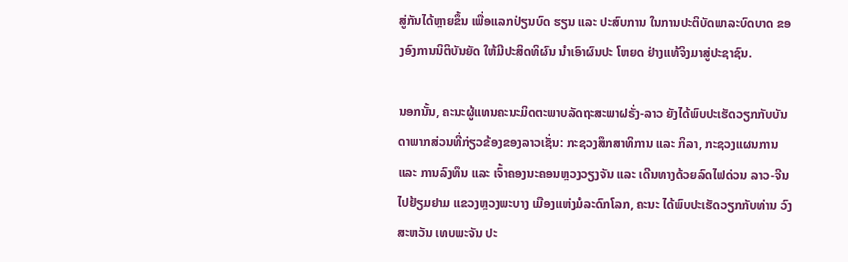ສູ່ກັນໄດ້ຫຼາຍຂຶ້ນ ເພື່ອແລກປ່ຽນບົດ ຮຽນ ແລະ ປະສົບການ ໃນການປະຕິບັດພາລະບົດບາດ ຂອງອົງການນິຕິບັນຍັດ ໃຫ້ມີປະສິດທິຜົນ ນຳເອົາຜົນປະ ໂຫຍດ ຢ່າງແທ້ຈິງມາສູ່ປະຊາຊົນ.

ນອກນັ້ນ, ຄະນະຜູ້ແທນຄະນະມິດຕະພາບລັດຖະສະພາຝຣັ່ງ-ລາວ ຍັງໄດ້ພົບປະເຮັດວຽກກັບບັນດາພາກສ່ວນທີ່ກ່ຽວຂ້ອງຂອງລາວເຊັ່ນ: ກະຊວງສຶກສາທິການ ແລະ ກິລາ, ກະຊວງແຜນການ ແລະ ການລົງທຶນ ແລະ ເຈົ້າຄອງນະຄອນຫຼວງວຽງຈັນ ແລະ ເດີນທາງດ້ວຍລົດໄຟດ່ວນ ລາວ-ຈີນ ໄປຢ້ຽມຢາມ ແຂວງຫຼວງພະບາງ ເມືອງແຫ່ງມໍລະດົກໂລກ, ຄະນະ ໄດ້ພົບປະເຮັດວຽກກັບທ່ານ ວົງສະຫວັນ ເທບພະຈັນ ປະ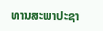ທານສະພາປະຊາ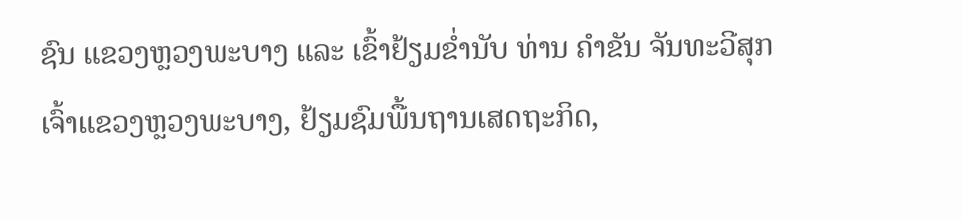ຊົນ ແຂວງຫຼວງພະບາງ ແລະ ເຂົ້າຢ້ຽມຂໍ່ານັບ ທ່ານ ຄໍາຂັນ ຈັນທະວີສຸກ ເຈົ້າແຂວງຫຼວງພະບາງ, ຢ້ຽມຊົມພື້ນຖານເສດຖະກິດ,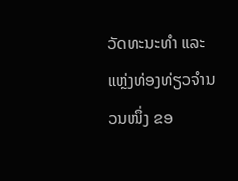ວັດທະນະທໍາ ແລະ ແຫຼ່ງທ່ອງທ່ຽວຈຳນວນໜຶ່ງ ຂອ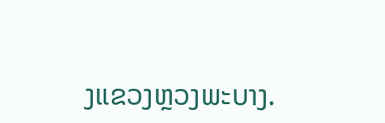ງແຂວງຫຼວງພະບາງ.